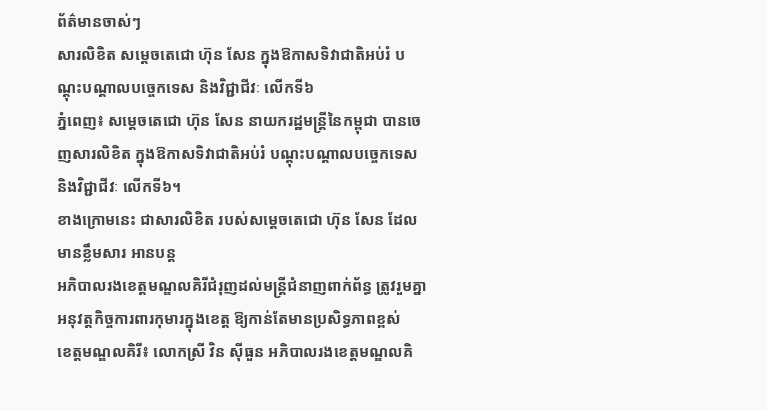ព័ត៌មានចាស់ៗ
សារលិខិត សម្ដេចតេជោ ហ៊ុន សែន ក្នុងឱកាសទិវាជាតិអប់រំ បណ្ដុះបណ្ដាលបច្ចេកទេស និងវិជ្ជាជីវៈ លើកទី៦
ភ្នំពេញ៖ សម្ដេចតេជោ ហ៊ុន សែន នាយករដ្ឋមន្ដ្រីនៃកម្ពុជា បានចេញសារលិខិត ក្នុងឱកាសទិវាជាតិអប់រំ បណ្ដុះបណ្ដាលបច្ចេកទេស និងវិជ្ជាជីវៈ លើកទី៦។
ខាងក្រោមនេះ ជាសារលិខិត របស់សម្ដេចតេជោ ហ៊ុន សែន ដែលមានខ្លឹមសារ អានបន្ត
អភិបាលរងខេត្តមណ្ឌលគិរីជំរុញដល់មន្រ្តីជំនាញពាក់ព័ន្ធ ត្រូវរួមគ្នាអនុវត្តកិច្ចការពារកុមារក្នុងខេត្ត ឱ្យកាន់តែមានប្រសិទ្ធភាពខ្ពស់
ខេត្តមណ្ឌលគិរី៖ លោកស្រី វិន ស៊ីធួន អភិបាលរងខេត្តមណ្ឌលគិ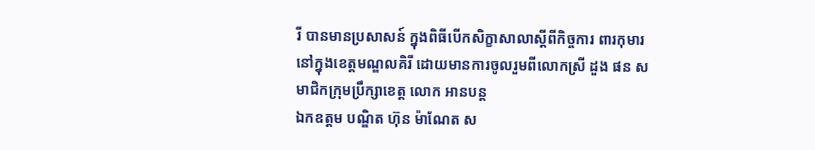រី បានមានប្រសាសន៍ ក្នុងពិធីបើកសិក្ខាសាលាស្តីពីកិច្ចការ ពារកុមារនៅក្នុងខេត្តមណ្ឌលគិរី ដោយមានការចូលរួមពីលោកស្រី ដួង ផន សមាជិកក្រុមប្រឹក្សាខេត្ត លោក អានបន្ត
ឯកឧត្តម បណ្ឌិត ហ៊ុន ម៉ាណែត ស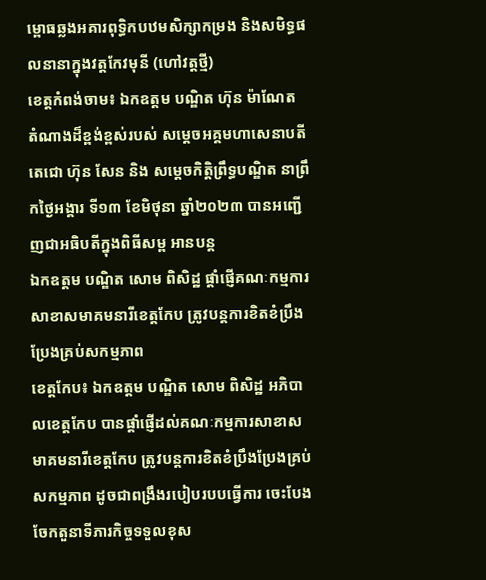ម្ពោធឆ្លងអគារពុទ្ធិកបឋមសិក្សាកម្រង និងសមិទ្ធផលនានាក្នុងវត្តកែវមុនី (ហៅវត្តថ្មី)
ខេត្តកំពង់ចាម៖ ឯកឧត្តម បណ្ឌិត ហ៊ុន ម៉ាណែត តំណាងដ៏ខ្ពង់ខ្ពស់របស់ សម្តេចអគ្គមហាសេនាបតីតេជោ ហ៊ុន សែន និង សម្តេចកិត្តិព្រឹទ្ធបណ្ឌិត នាព្រឹកថ្ងៃអង្គារ ទី១៣ ខែមិថុនា ឆ្នាំ២០២៣ បានអញ្ជើញជាអធិបតីក្នុងពិធីសម្ព អានបន្ត
ឯកឧត្តម បណ្ឌិត សោម ពិសិដ្ឋ ផ្តាំផ្ញើគណៈកម្មការសាខាសមាគមនារីខេត្តកែប ត្រូវបន្តការខិតខំប្រឹងប្រែងគ្រប់សកម្មភាព
ខេត្តកែប៖ ឯកឧត្តម បណ្ឌិត សោម ពិសិដ្ឋ អភិបាលខេត្តកែប បានផ្តាំផ្ញើដល់គណៈកម្មការសាខាសមាគមនារីខេត្តកែប ត្រូវបន្តការខិតខំប្រឹងប្រែងគ្រប់សកម្មភាព ដូចជាពង្រឹងរបៀបរបបធ្វើការ ចេះបែងចែកតួនាទីភារកិច្ចទទួលខុស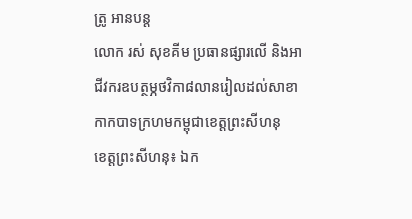ត្រូ អានបន្ត
លោក រស់ សុខគីម ប្រធានផ្សារលើ និងអាជីវករឧបត្ថម្ភថវិកា៨លានរៀលដល់សាខាកាកបាទក្រហមកម្ពុជាខេត្តព្រះសីហនុ
ខេត្តព្រះសីហនុ៖ ឯក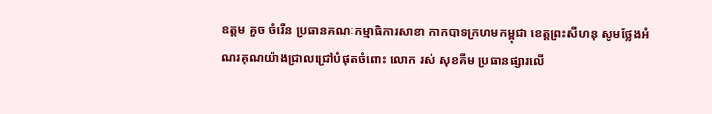ឧត្តម គួច ចំរើន ប្រធានគណៈកម្មាធិការសាខា កាកបាទក្រហមកម្ពុជា ខេត្តព្រះសីហនុ សូមថ្លែងអំណរគុណយ៉ាងជ្រាលជ្រៅបំផុតចំពោះ លោក រស់ សុខគីម ប្រធានផ្សារលើ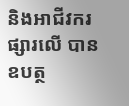និងអាជីវករផ្សារលើ បានឧបត្ថ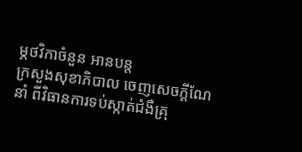ម្ភថវិកាចំនួន អានបន្ត
ក្រសួងសុខាភិបាល ចេញសេចក្ដីណែនាំ ពីវិធានការទប់ស្កាត់ជំងឺគ្រុ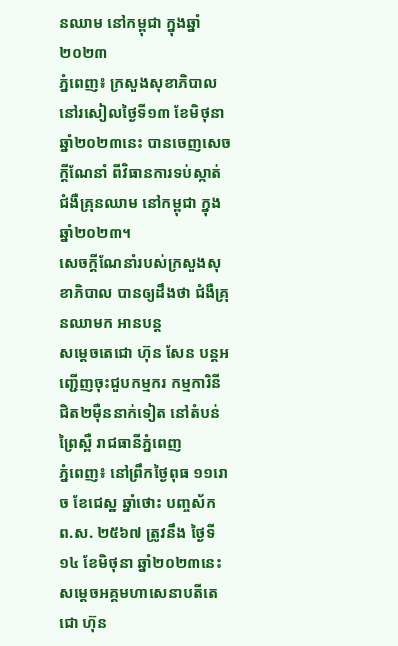នឈាម នៅកម្ពុជា ក្នុងឆ្នាំ២០២៣
ភ្នំពេញ៖ ក្រសួងសុខាភិបាល នៅរសៀលថ្ងៃទី១៣ ខែមិថុនា ឆ្នាំ២០២៣នេះ បានចេញសេចក្ដីណែនាំ ពីវិធានការទប់ស្កាត់ជំងឺគ្រុនឈាម នៅកម្ពុជា ក្នុងឆ្នាំ២០២៣។
សេចក្តីណែនាំរបស់ក្រសួងសុខាភិបាល បានឲ្យដឹងថា ជំងឺគ្រុនឈាមក អានបន្ត
សម្តេចតេជោ ហ៊ុន សែន បន្តអញ្ជើញចុះជួបកម្មករ កម្មការិនី ជិត២ម៉ឺននាក់ទៀត នៅតំបន់ព្រៃស្ពឺ រាជធានីភ្នំពេញ
ភ្នំពេញ៖ នៅព្រឹកថ្ងៃពុធ ១១រោច ខែជេស្ឋ ឆ្នាំថោះ បញ្ចស័ក ព.ស. ២៥៦៧ ត្រូវនឹង ថ្ងៃទី១៤ ខែមិថុនា ឆ្នាំ២០២៣នេះ សម្តេចអគ្គមហាសេនាបតីតេជោ ហ៊ុន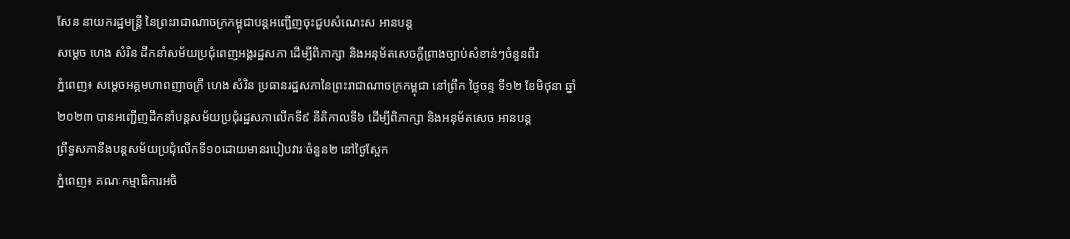សែន នាយករដ្ឋមន្ត្រី នៃព្រះរាជាណាចក្រកម្ពុជាបន្តអញ្ជើញចុះជួបសំណេះស អានបន្ត
សម្តេច ហេង សំរិន ដឹកនាំសម័យប្រជុំពេញអង្គរដ្ឋសភា ដើម្បីពិភាក្សា និងអនុម័តសេចក្តីព្រាងច្បាប់សំខាន់ៗចំនួនពីរ
ភ្នំពេញ៖ សម្តេចអគ្គមហាពញាចក្រី ហេង សំរិន ប្រធានរដ្ឋសភានៃព្រះរាជាណាចក្រកម្ពុជា នៅព្រឹក ថ្ងៃចន្ទ ទី១២ ខែមិថុនា ឆ្នាំ២០២៣ បានអញ្ជើញដឹកនាំបន្តសម័យប្រជុំរដ្ឋសភាលើកទី៩ នីតិកាលទី៦ ដើម្បីពិភាក្សា និងអនុម័តសេច អានបន្ត
ព្រឹទ្ធសភានឹងបន្តសម័យប្រជុំលើកទី១០ដោយមានរបៀបវារៈចំនួន២ នៅថ្ងៃស្អែក
ភ្នំពេញ៖ គណៈកម្មាធិការអចិ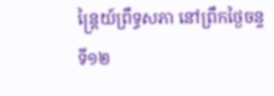ន្រ្តៃយ៍ព្រឹទ្ធសភា នៅព្រឹកថ្ងៃចន្ទ ទី១២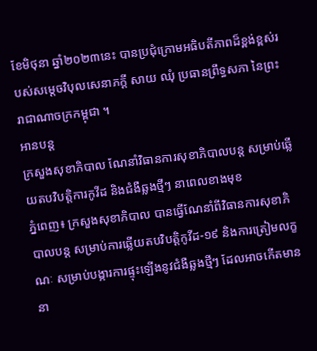ខែមិថុនា ឆ្នាំ២០២៣នេះ បានប្រជុំក្រោមអធិបតីភាពដ៏ខ្ពង់ខ្ពស់របស់សម្តេចវិបុលសេនាភក្តី សាយ ឈុំ ប្រធានព្រឹទ្ធសភា នៃព្រះរាជាណាចក្រកម្ពុជា ។
អានបន្ត
ក្រសួងសុខាភិបាល ណែនាំវិធានការសុខាភិបាលបន្ដ សម្រាប់ឆ្លើយតបវិបត្តិការកូវីដ និងជំងឺឆ្លងថ្មីៗ នាពេលខាងមុខ
ភ្នំពេញ៖ ក្រសួងសុខាភិបាល បានធ្វើណែនាំពីវិធានការសុខាភិបាលបន្ដ សម្រាប់ការឆ្លើយតបវិបត្តិកូវីដ-១៩ និងការត្រៀមលក្ខណៈ សម្រាប់បង្ការការផ្ទុះឡើងនូវជំងឺឆ្លងថ្មីៗ ដែលអាចកើតមាននា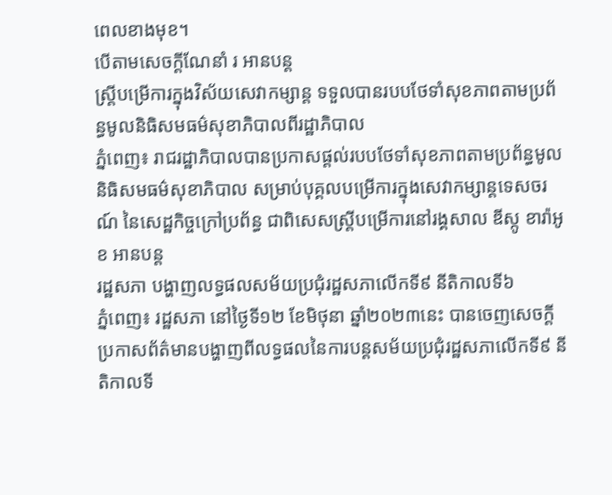ពេលខាងមុខ។
បើតាមសេចក្ដីណែនាំ រ អានបន្ត
ស្ត្រីបម្រើការក្នុងវិស័យសេវាកម្សាន្ត ទទួលបានរបបថែទាំសុខភាពតាមប្រព័ន្ធមូលនិធិសមធម៌សុខាភិបាលពីរដ្ឋាភិបាល
ភ្នំពេញ៖ រាជរដ្ឋាភិបាលបានប្រកាសផ្តល់របបថែទាំសុខភាពតាមប្រព័ន្ធមូលនិធិសមធម៌សុខាភិបាល សម្រាប់បុគ្គលបម្រើការក្នុងសេវាកម្សាន្តទេសចរណ៍ នៃសេដ្ឋកិច្ចក្រៅប្រព័ន្ធ ជាពិសេសស្ត្រីបម្រើការនៅរង្គសាល ឌីស្កូ ខារ៉ាអូខ អានបន្ត
រដ្ឋសភា បង្ហាញលទ្ធផលសម័យប្រជុំរដ្ឋសភាលើកទី៩ នីតិកាលទី៦
ភ្នំពេញ៖ រដ្ឋសភា នៅថ្ងៃទី១២ ខែមិថុនា ឆ្នាំ២០២៣នេះ បានចេញសេចក្តីប្រកាសព័ត៌មានបង្ហាញពីលទ្ធផលនៃការបន្តសម័យប្រជុំរដ្ឋសភាលើកទី៩ នីតិកាលទី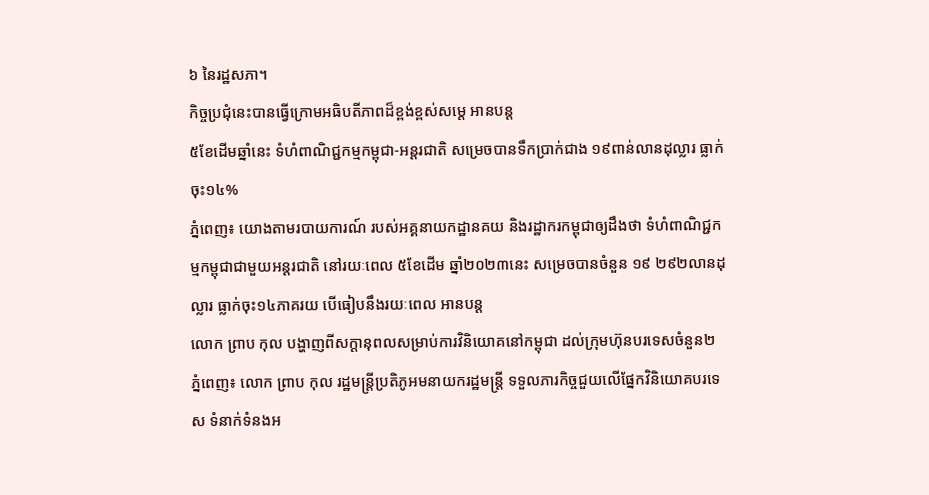៦ នៃរដ្ឋសភា។
កិច្ចប្រជុំនេះបានធ្វើក្រោមអធិបតីភាពដ៏ខ្ពង់ខ្ពស់សម្ដេ អានបន្ត
៥ខែដើមឆ្នាំនេះ ទំហំពាណិជ្ជកម្មកម្ពុជា-អន្តរជាតិ សម្រេចបានទឹកប្រាក់ជាង ១៩ពាន់លានដុល្លារ ធ្លាក់ចុះ១៤%
ភ្នំពេញ៖ យោងតាមរបាយការណ៍ របស់អគ្គនាយកដ្ឋានគយ និងរដ្ឋាករកម្ពុជាឲ្យដឹងថា ទំហំពាណិជ្ជកម្មកម្ពុជាជាមួយអន្ដរជាតិ នៅរយៈពេល ៥ខែដើម ឆ្នាំ២០២៣នេះ សម្រេចបានចំនួន ១៩ ២៩២លានដុល្លារ ធ្លាក់ចុះ១៤ភាគរយ បើធៀបនឹងរយៈពេល អានបន្ត
លោក ព្រាប កុល បង្ហាញពីសក្តានុពលសម្រាប់ការវិនិយោគនៅកម្ពុជា ដល់ក្រុមហ៊ុនបរទេសចំនួន២
ភ្នំពេញ៖ លោក ព្រាប កុល រដ្ឋមន្ត្រីប្រតិភូអមនាយករដ្ឋមន្ត្រី ទទួលភារកិច្ចជួយលើផ្នែកវិនិយោគបរទេស ទំនាក់ទំនងអ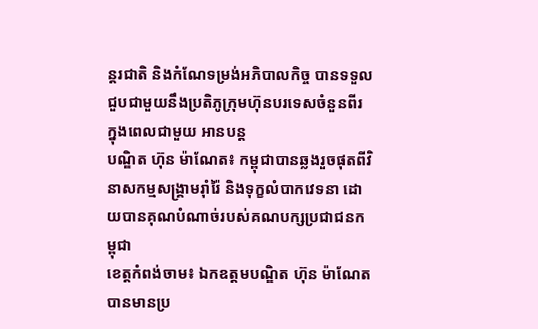ន្តរជាតិ និងកំណែទម្រង់អភិបាលកិច្ច បានទទួលជួបជាមួយនឹងប្រតិភូក្រុមហ៊ុនបរទេសចំនួនពីរ ក្នុងពេលជាមួយ អានបន្ត
បណ្ឌិត ហ៊ុន ម៉ាណែត៖ កម្ពុជាបានឆ្លងរួចផុតពីវិនាសកម្មសង្គ្រាមរ៉ាំរ៉ៃ និងទុក្ខលំបាកវេទនា ដោយបានគុណបំណាច់របស់គណបក្សប្រជាជនកម្ពុជា
ខេត្តកំពង់ចាម៖ ឯកឧត្តមបណ្ឌិត ហ៊ុន ម៉ាណែត បានមានប្រ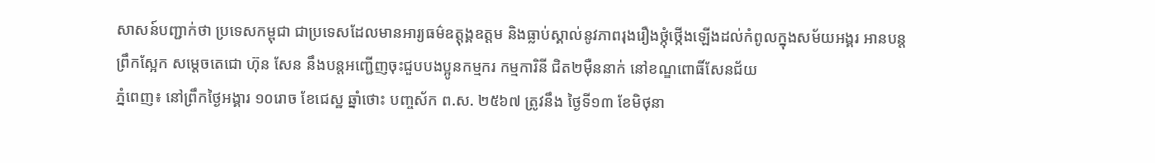សាសន៍បញ្ជាក់ថា ប្រទេសកម្ពុជា ជាប្រទេសដែលមានអារ្យធម៌ឧត្តុង្គឧត្តម និងធ្លាប់ស្គាល់នូវភាពរុងរឿងថ្កុំថ្កើងឡើងដល់កំពូលក្នុងសម័យអង្គរ អានបន្ត
ព្រឹកស្អែក សម្តេចតេជោ ហ៊ុន សែន នឹងបន្តអញ្ជើញចុះជួបបងប្អូនកម្មករ កម្មការិនី ជិត២ម៉ឺននាក់ នៅខណ្ឌពោធិ៍សែនជ័យ
ភ្នំពេញ៖ នៅព្រឹកថ្ងៃអង្គារ ១០រោច ខែជេស្ឋ ឆ្នាំថោះ បញ្ចស័ក ព.ស. ២៥៦៧ ត្រូវនឹង ថ្ងៃទី១៣ ខែមិថុនា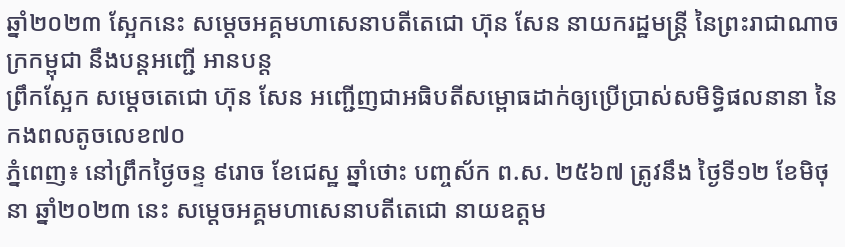ឆ្នាំ២០២៣ ស្អែកនេះ សម្តេចអគ្គមហាសេនាបតីតេជោ ហ៊ុន សែន នាយករដ្ឋមន្ត្រី នៃព្រះរាជាណាចក្រកម្ពុជា នឹងបន្តអញ្ជើ អានបន្ត
ព្រឹកស្អែក សម្ដេចតេជោ ហ៊ុន សែន អញ្ជើញជាអធិបតីសម្ពោធដាក់ឲ្យប្រើប្រាស់សមិទ្ធិផលនានា នៃកងពលតូចលេខ៧០
ភ្នំពេញ៖ នៅព្រឹកថ្ងៃចន្ទ ៩រោច ខែជេស្ឋ ឆ្នាំថោះ បញ្ចស័ក ព.ស. ២៥៦៧ ត្រូវនឹង ថ្ងៃទី១២ ខែមិថុនា ឆ្នាំ២០២៣ នេះ សម្ដេចអគ្គមហាសេនាបតីតេជោ នាយឧត្តម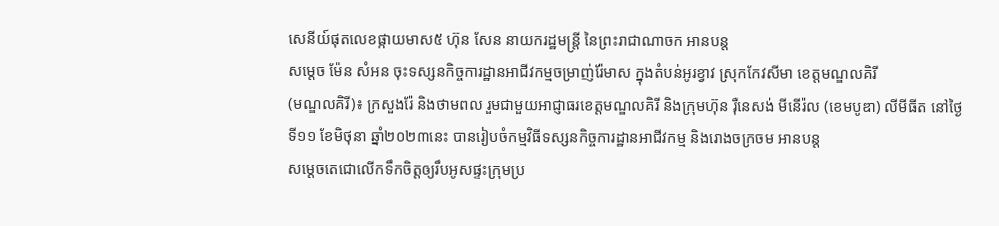សេនីយ៍ផុតលេខផ្កាយមាស៥ ហ៊ុន សែន នាយករដ្ឋមន្ត្រី នៃព្រះរាជាណាចក អានបន្ត
សម្តេច ម៉ែន សំអន ចុះទស្សនកិច្ចការដ្ឋានអាជីវកម្មចម្រាញ់រ៉ែមាស ក្នុងតំបន់អូរខ្វាវ ស្រុកកែវសីមា ខេត្តមណ្ឌលគិរី
(មណ្ឌលគិរី)៖ ក្រសួងរ៉ែ និងថាមពល រួមជាមួយអាជ្ញាធរខេត្តមណ្ឌលគិរី និងក្រុមហ៊ុន រ៉ឺនេសង់ មីនើរ៉ល (ខេមបូឌា) លីមីធីត នៅថ្ងៃទី១១ ខែមិថុនា ឆ្នាំ២០២៣នេះ បានរៀបចំកម្មវិធីទស្សនកិច្ចការដ្ឋានអាជីវកម្ម និងរោងចក្រចម អានបន្ត
សម្តេចតេជោលើកទឹកចិត្តឲ្យរឹបអូសផ្ទះក្រុមប្រ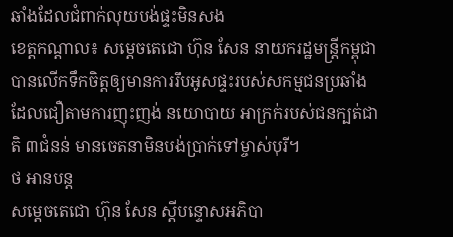ឆាំងដែលជំពាក់លុយបង់ផ្ទះមិនសង
ខេត្តកណ្ដាល៖ សម្ដេចតេជោ ហ៊ុន សែន នាយករដ្ឋមន្ត្រីកម្ពុជា បានលើកទឹកចិត្តឲ្យមានការរឹបអូសផ្ទះរបស់សកម្មជនប្រឆាំងដែលជឿតាមការញុះញង់ នយោបាយ អាក្រក់របស់ជនក្បត់ជាតិ ៣ជំនន់ មានចេតនាមិនបង់ប្រាក់ទៅម្ចាស់បុរី។
ថ អានបន្ត
សម្តេចតេជោ ហ៊ុន សែន ស្ដីបន្ទោសអភិបា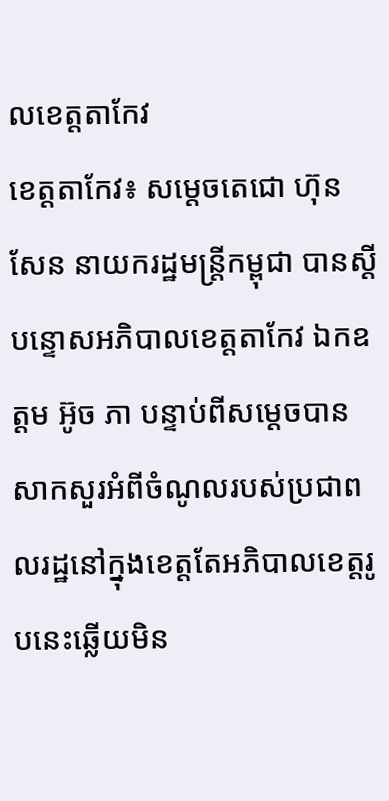លខេត្តតាកែវ
ខេត្តតាកែវ៖ សម្ដេចតេជោ ហ៊ុន សែន នាយករដ្ឋមន្ត្រីកម្ពុជា បានស្ដីបន្ទោសអភិបាលខេត្តតាកែវ ឯកឧត្តម អ៊ូច ភា បន្ទាប់ពីសម្ដេចបានសាកសួរអំពីចំណូលរបស់ប្រជាពលរដ្ឋនៅក្នុងខេត្តតែអភិបាលខេត្តរូបនេះឆ្លើយមិន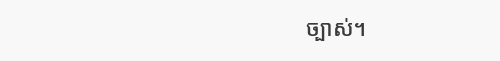ច្បាស់។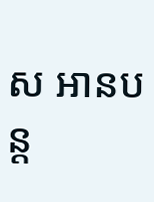ស អានបន្ត